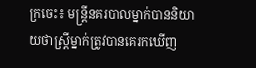ក្រចេះ៖ មន្ត្រីនគរបាលម្នាក់បាននិយាយថាស្ត្រីម្នាក់ត្រូវបានគេរកឃើញ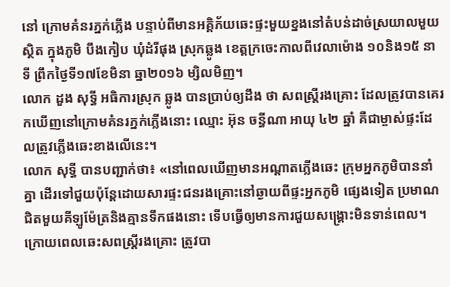នៅ ក្រោមគំនរភ្នក់ភ្លើង បន្ទាប់ពីមានអគ្គិភ័យឆេះផ្ទះមួយខ្នងនៅតំបន់ដាច់ស្រយាលមួយស្ថិត ក្នុងភូមិ បឹងកៀប ឃុំដំរីផុង ស្រុកឆ្លូង ខេត្តក្រចេះកាលពីវេលាម៉ោង ១០និង១៥ នាទី ព្រឹកថ្ងៃទី១៧ខែមិនា ឆ្នា២០១៦ ម្សិលមិញ។
លោក ដួង សុទ្ធី អធិការស្រុក ឆ្លូង បានប្រាប់ឲ្យដឹង ថា សពស្ត្រីរងគ្រោះ ដែលត្រូវបានគេរកឃើញនៅក្រោមគំនរភ្នក់ភ្លើងនោះ ឈ្មោះ អ៊ុន ចន្ធីណា អាយុ ៤២ ឆ្នាំ គឺជាម្ចាស់ផ្ទះដែលត្រូវភ្លើងឆេះខាងលើនេះ។
លោក សុទ្ធី បានបញ្ជាក់ថា៖ «នៅពេលឃើញមានអណ្ដាតភ្លើងឆេះ ក្រុមអ្នកភូមិបាននាំគ្នា ដើរទៅជួយប៉ុន្តែដោយសារផ្ទះជនរងគ្រោះនៅឆ្ងាយពីផ្ទះអ្នកភូមិ ផ្សេងទៀត ប្រមាណជិតមួយគីឡូម៉ែត្រនិងគ្មានទឹកផងនោះ ទើបធ្វើឲ្យមានការជួយសង្គ្រោះមិនទាន់ពេល។ ក្រោយពេលឆេះសពស្ត្រីរងគ្រោះ ត្រូវបា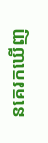នគេរកឃើញ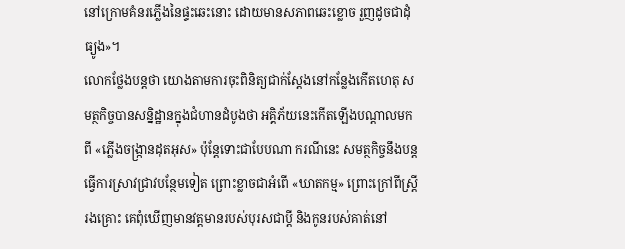នៅក្រោមគំនរភ្លើងនៃផ្ទះឆេះនោះ ដោយមានសភាពឆេះខ្លោច រួញដូចជាដុំធ្យូង»។
លោកថ្លែងបន្តថា យោងតាមការចុះពិនិត្យជាក់ស្ដែងនៅកន្លែងកើតហេតុ សមត្ថកិច្ចបានសន្និដ្ឋានក្នុងជំហានដំបូងថា អគ្គិភ័យនេះកើតឡើងបណ្ដាលមកពី «ភ្លើងចង្ក្រានដុតអុស» ប៉ុន្តែទោះជាបែបណា ករណីនេះ សមត្ថកិច្ចនឹងបន្តធ្វើការស្រាវជ្រាវបន្ថែមទៀត ព្រោះខ្លាចជាអំពើ «ឃាតកម្ម» ព្រោះក្រៅពីស្ត្រីរងគ្រោះ គេពុំឃើញមានវត្តមានរបស់បុរសជាប្ដី និងកូនរបស់គាត់នៅ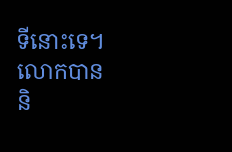ទីនោះទេ។
លោកបាននិ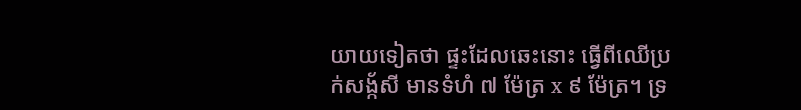យាយទៀតថា ផ្ទះដែលឆេះនោះ ធ្វើពីឈើប្រក់សង្ក័សី មានទំហំ ៧ ម៉ែត្រ x ៩ ម៉ែត្រ។ ទ្រ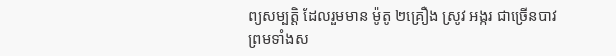ព្យសម្បត្តិ ដែលរួមមាន ម៉ូតូ ២គ្រឿង ស្រូវ អង្ករ ជាច្រើនបាវ ព្រមទាំងស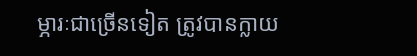ម្ភារៈជាច្រើនទៀត ត្រូវបានក្លាយ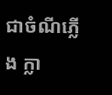ជាចំណីភ្លើង ក្លា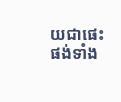យជាផេះផង់ទាំង